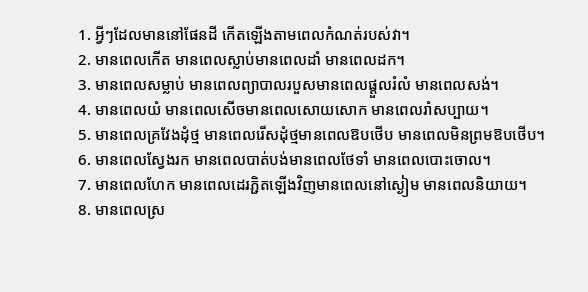1. អ្វីៗដែលមាននៅផែនដី កើតឡើងតាមពេលកំណត់របស់វា។
2. មានពេលកើត មានពេលស្លាប់មានពេលដាំ មានពេលដក។
3. មានពេលសម្លាប់ មានពេលព្យាបាលរបួសមានពេលផ្ដួលរំលំ មានពេលសង់។
4. មានពេលយំ មានពេលសើចមានពេលសោយសោក មានពេលរាំសប្បាយ។
5. មានពេលគ្រវែងដុំថ្ម មានពេលរើសដុំថ្មមានពេលឱបថើប មានពេលមិនព្រមឱបថើប។
6. មានពេលស្វែងរក មានពេលបាត់បង់មានពេលថែទាំ មានពេលបោះចោល។
7. មានពេលហែក មានពេលដេរភ្ជិតឡើងវិញមានពេលនៅស្ងៀម មានពេលនិយាយ។
8. មានពេលស្រ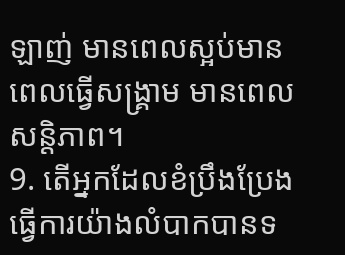ឡាញ់ មានពេលស្អប់មានពេលធ្វើសង្គ្រាម មានពេលសន្តិភាព។
9. តើអ្នកដែលខំប្រឹងប្រែងធ្វើការយ៉ាងលំបាកបានទ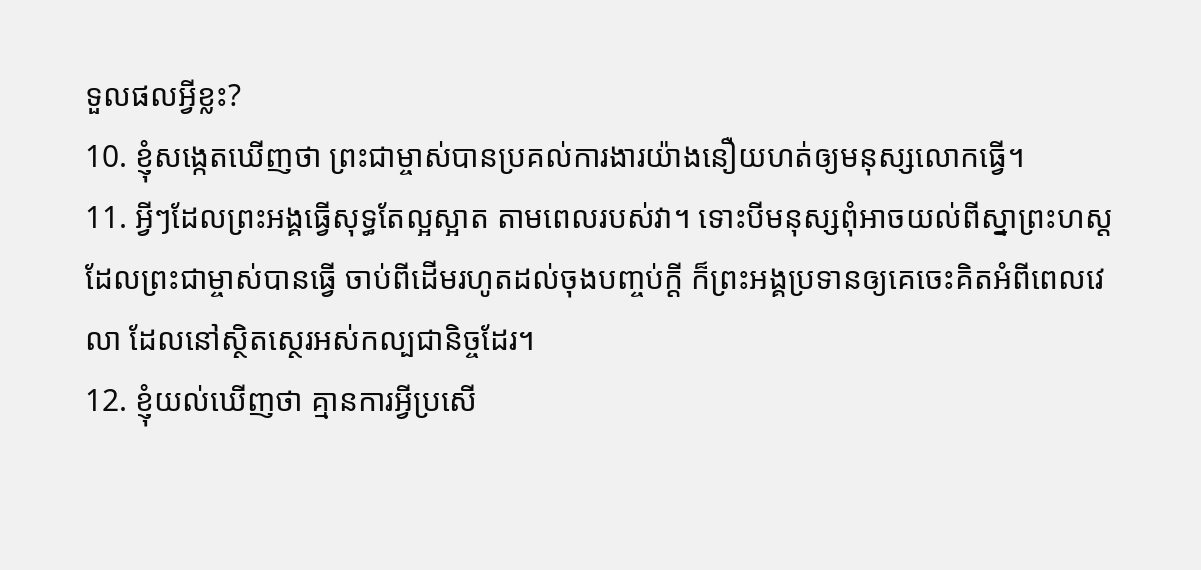ទួលផលអ្វីខ្លះ?
10. ខ្ញុំសង្កេតឃើញថា ព្រះជាម្ចាស់បានប្រគល់ការងារយ៉ាងនឿយហត់ឲ្យមនុស្សលោកធ្វើ។
11. អ្វីៗដែលព្រះអង្គធ្វើសុទ្ធតែល្អស្អាត តាមពេលរបស់វា។ ទោះបីមនុស្សពុំអាចយល់ពីស្នាព្រះហស្ដ ដែលព្រះជាម្ចាស់បានធ្វើ ចាប់ពីដើមរហូតដល់ចុងបញ្ចប់ក្ដី ក៏ព្រះអង្គប្រទានឲ្យគេចេះគិតអំពីពេលវេលា ដែលនៅស្ថិតស្ថេរអស់កល្បជានិច្ចដែរ។
12. ខ្ញុំយល់ឃើញថា គ្មានការអ្វីប្រសើ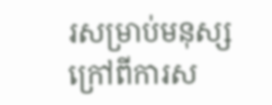រសម្រាប់មនុស្ស ក្រៅពីការស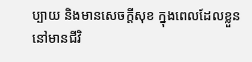ប្បាយ និងមានសេចក្ដីសុខ ក្នុងពេលដែលខ្លួននៅមានជីវិ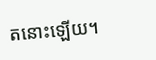តនោះឡើយ។